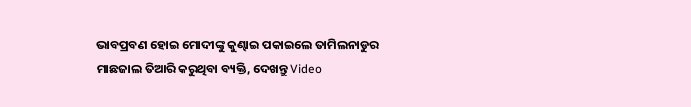ଭାବପ୍ରବଣ ହୋଇ ମୋଦୀଙ୍କୁ କୁଣ୍ଢାଇ ପକାଇଲେ ତାମିଲନାଡୁର ମାଛଜାଲ ତିଆରି କରୁଥିବା ବ୍ୟକ୍ତି, ଦେଖନ୍ତୁ Video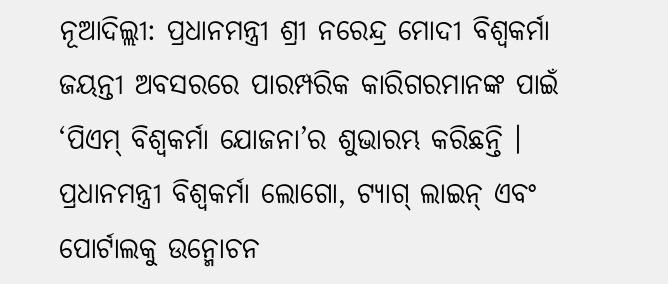ନୂଆଦିଲ୍ଲୀ: ପ୍ରଧାନମନ୍ତ୍ରୀ ଶ୍ରୀ ନରେନ୍ଦ୍ର ମୋଦୀ ବିଶ୍ୱକର୍ମା ଜୟନ୍ତୀ ଅବସରରେ ପାରମ୍ପରିକ କାରିଗରମାନଙ୍କ ପାଇଁ ‘ପିଏମ୍ ବିଶ୍ୱକର୍ମା ଯୋଜନା’ର ଶୁଭାରମ୍ଭ କରିଛନ୍ତି । ପ୍ରଧାନମନ୍ତ୍ରୀ ବିଶ୍ୱକର୍ମା ଲୋଗୋ, ଟ୍ୟାଗ୍ ଲାଇନ୍ ଏବଂ ପୋର୍ଟାଲକୁ ଉନ୍ମୋଚନ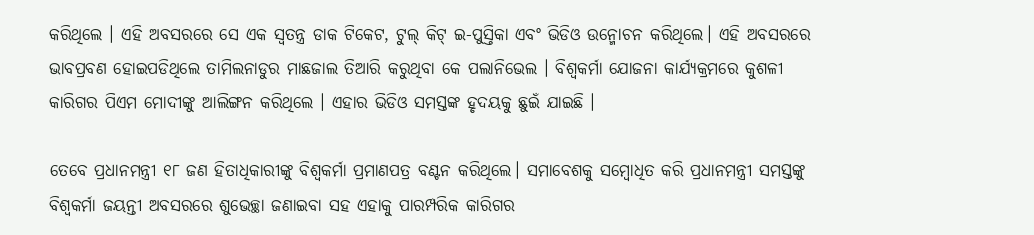କରିଥିଲେ । ଏହି ଅବସରରେ ସେ ଏକ ସ୍ୱତନ୍ତ୍ର ଡାକ ଟିକେଟ, ଟୁଲ୍ କିଟ୍ ଇ-ପୁସ୍ତିକା ଏବଂ ଭିଡିଓ ଉନ୍ମୋଚନ କରିଥିଲେ। ଏହି ଅବସରରେ ଭାବପ୍ରବଣ ହୋଇପଡିଥିଲେ ତାମିଲନାଡୁର ମାଛଜାଲ ତିଆରି କରୁଥିବା କେ ପଲାନିଭେଲ । ବିଶ୍ୱକର୍ମା ଯୋଜନା କାର୍ଯ୍ୟକ୍ରମରେ କୁଶଳୀ କାରିଗର ପିଏମ ମୋଦୀଙ୍କୁ ଆଲିଙ୍ଗନ କରିଥିଲେ । ଏହାର ଭିଡିଓ ସମସ୍ତଙ୍କ ହୃଦୟକୁ ଛୁଇଁ ଯାଇଛି ।

ତେବେ ପ୍ରଧାନମନ୍ତ୍ରୀ ୧୮ ଜଣ ହିତାଧିକାରୀଙ୍କୁ ବିଶ୍ୱକର୍ମା ପ୍ରମାଣପତ୍ର ବଣ୍ଟନ କରିଥିଲେ। ସମାବେଶକୁ ସମ୍ବୋଧିତ କରି ପ୍ରଧାନମନ୍ତ୍ରୀ ସମସ୍ତଙ୍କୁ ବିଶ୍ୱକର୍ମା ଜୟନ୍ତୀ ଅବସରରେ ଶୁଭେଚ୍ଛା ଜଣାଇବା ସହ ଏହାକୁ ପାରମ୍ପରିକ କାରିଗର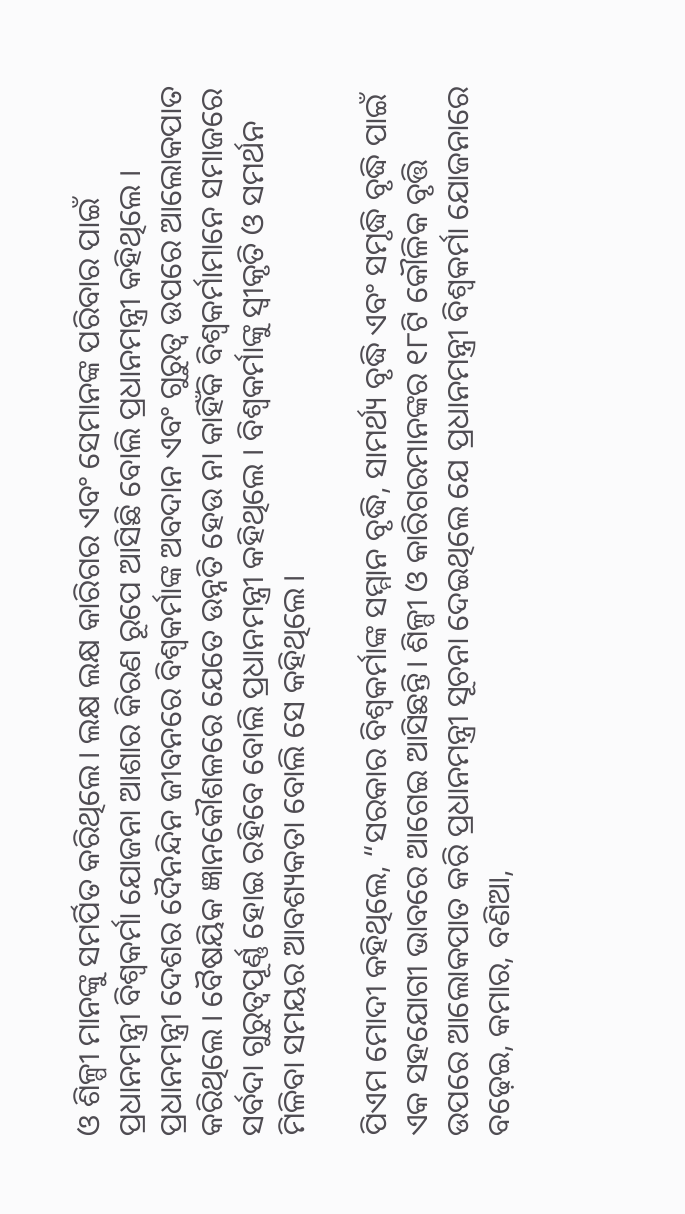ଓ ଶିଳ୍ପୀ ମାନଙ୍କୁ ସମର୍ପିତ କରିଥିଲେ। ଲକ୍ଷ ଲକ୍ଷ କାରିଗର ଏବଂ ସେମାନଙ୍କ ପରିବାର ପାଇଁ ପ୍ରଧାନମନ୍ତ୍ରୀ ବିଶ୍ୱକର୍ମା ଯୋଜନା ଆଶାର କିରଣ ରୂପେ ଆସିଛି ବୋଲି ପ୍ରଧାନମନ୍ତ୍ରୀ କହିଥିଲେ । ପ୍ରଧାନମନ୍ତ୍ରୀ ଦେଶର ଦୈନନ୍ଦିନ ଜୀବନରେ ବିଶ୍ୱକର୍ମାଙ୍କ ଅବଦାନ ଏବଂ ଗୁରୁତ୍ୱ ଉପରେ ଆଲୋକପାତ କରିଥିଲେ । ବୈଷୟିକ ଜ୍ଞାନକୌଶଳରେ ଯେତେ ଉନ୍ନତି ହେଉ ନା କାହିଁକି ବିଶ୍ୱକର୍ମାମାନେ ସମାଜରେ ସର୍ବଦା ଗୁରୁତ୍ୱପୂର୍ଣ୍ଣ ହୋଇ ରହିବେ ବୋଲି ପ୍ରଧାନମନ୍ତ୍ରୀ କହିଥିଲେ । ବିଶ୍ୱକର୍ମାଙ୍କୁ ସ୍ୱୀକୃତି ଓ ସମର୍ଥନ ମିଳିବା ସମୟର ଆବଶ୍ୟକତା ବୋଲି ସେ କହିଥିଲେ।

ପିଏମ ମୋଦୀ କହିଥିଲେ, “ସରକାର ବିଶ୍ୱକର୍ମାଙ୍କ ସମ୍ମାନ ବୃଦ୍ଧି, ସାମର୍ଥ୍ୟ ବୃଦ୍ଧି ଏବଂ ସମୃଦ୍ଧି ବୃଦ୍ଧି ପାଇଁ ଏକ ସହଯୋଗୀ ଭାବରେ ଆଗେଇ ଆସିଛନ୍ତି। ଶିଳ୍ପୀ ଓ କାରିଗରମାନଙ୍କର ୧୮ଟି କୌଳିକ ବୃତ୍ତି ଉପରେ ଆଲୋକପାତ କରି ପ୍ରଧାନମନ୍ତ୍ରୀ ସୂଚନା ଦେଇଥିଲେ ଯେ ପ୍ରଧାନମନ୍ତ୍ରୀ ବିଶ୍ୱକର୍ମା ଯୋଜନାରେ ବଢ଼େଇ, କମାର, ବଣିଆ,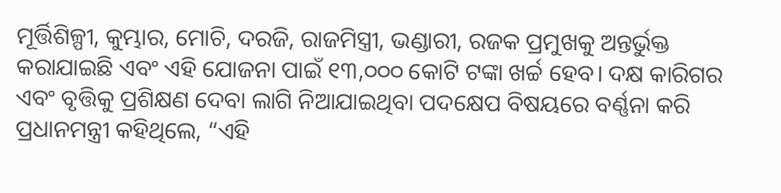ମୂର୍ତ୍ତିଶିଳ୍ପୀ, କୁମ୍ଭାର, ମୋଚି, ଦରଜି, ରାଜମିସ୍ତ୍ରୀ, ଭଣ୍ଡାରୀ, ରଜକ ପ୍ରମୁଖକୁ ଅନ୍ତର୍ଭୁକ୍ତ କରାଯାଇଛି ଏବଂ ଏହି ଯୋଜନା ପାଇଁ ୧୩,୦୦୦ କୋଟି ଟଙ୍କା ଖର୍ଚ୍ଚ ହେବ। ଦକ୍ଷ କାରିଗର ଏବଂ ବୃତ୍ତିକୁ ପ୍ରଶିକ୍ଷଣ ଦେବା ଲାଗି ନିଆଯାଇଥିବା ପଦକ୍ଷେପ ବିଷୟରେ ବର୍ଣ୍ଣନା କରି ପ୍ରଧାନମନ୍ତ୍ରୀ କହିଥିଲେ, “ଏହି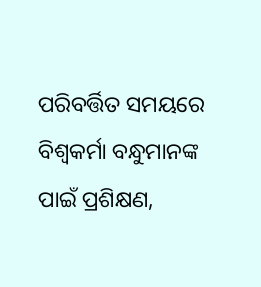ପରିବର୍ତ୍ତିତ ସମୟରେ ବିଶ୍ୱକର୍ମା ବନ୍ଧୁମାନଙ୍କ ପାଇଁ ପ୍ରଶିକ୍ଷଣ,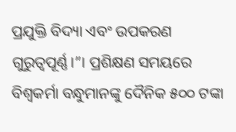ପ୍ରଯୁକ୍ତି ବିଦ୍ୟା ଏବଂ ଉପକରଣ ଗୁରୁତ୍ୱପୂର୍ଣ୍ଣ।”। ପ୍ରଶିକ୍ଷଣ ସମୟରେ ବିଶ୍ୱକର୍ମା ବନ୍ଧୁମାନଙ୍କୁ ଦୈନିକ ୫୦୦ ଟଙ୍କା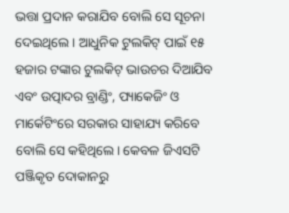ଭତ୍ତା ପ୍ରଦାନ କରାଯିବ ବୋଲି ସେ ସୂଚନା ଦେଇଥିଲେ । ଆଧୁନିକ ଟୁଲକିଟ୍ ପାଇଁ ୧୫ ହଜାର ଟଙ୍କାର ଟୁଲକିଟ୍ ଭାଉଚର ଦିଆଯିବ ଏବଂ ଉତ୍ପାଦର ବ୍ରାଣ୍ଡିଂ, ପ୍ୟାକେଜିଂ ଓ ମାର୍କେଟିଂରେ ସରକାର ସାହାଯ୍ୟ କରିବେ ବୋଲି ସେ କହିଥିଲେ। କେବଳ ଜିଏସଟି ପଞ୍ଜିକୃତ ଦୋକାନରୁ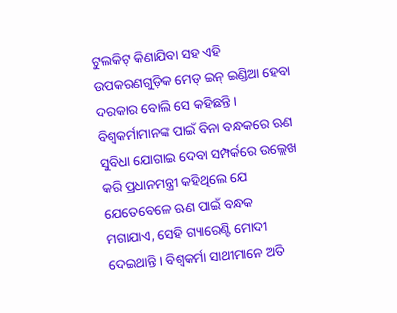ଟୁଲକିଟ୍ କିଣାଯିବା ସହ ଏହି ଉପକରଣଗୁଡ଼ିକ ମେଡ୍ ଇନ୍ ଇଣ୍ଡିଆ ହେବା ଦରକାର ବୋଲି ସେ କହିଛନ୍ତି। ବିଶ୍ୱକର୍ମାମାନଙ୍କ ପାଇଁ ବିନା ବନ୍ଧକରେ ଋଣ ସୁବିଧା ଯୋଗାଇ ଦେବା ସମ୍ପର୍କରେ ଉଲ୍ଲେଖ କରି ପ୍ରଧାନମନ୍ତ୍ରୀ କହିଥିଲେ ଯେ ଯେତେବେଳେ ଋଣ ପାଇଁ ବନ୍ଧକ ମଗାଯାଏ, ସେହି ଗ୍ୟାରେଣ୍ଟି ମୋଦୀ ଦେଇଥାନ୍ତି । ବିଶ୍ୱକର୍ମା ସାଥୀମାନେ ଅତି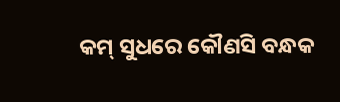କମ୍ ସୁଧରେ କୌଣସି ବନ୍ଧକ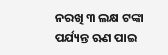ନରଖି ୩ ଲକ୍ଷ ଟଙ୍କା ପର୍ଯ୍ୟନ୍ତ ଋଣ ପାଇ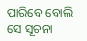ପାରିବେ ବୋଲି ସେ ସୂଚନା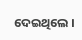ଦେଇଥିଲେ ।